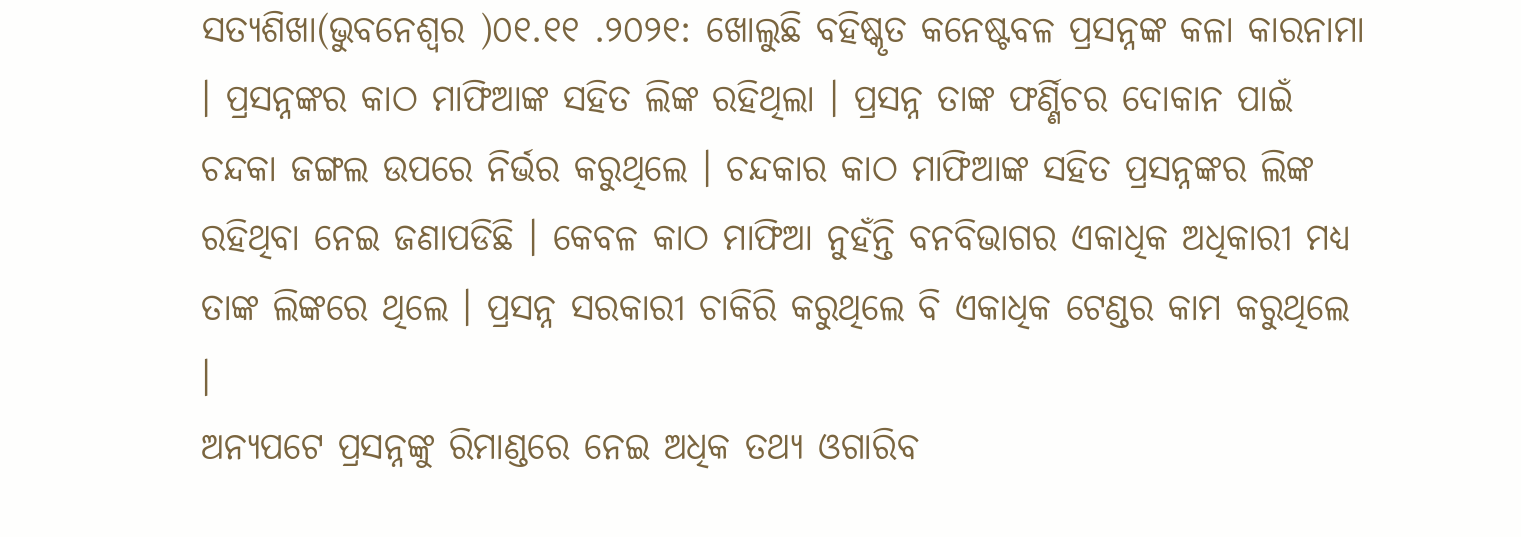ସତ୍ୟଶିଖା(ଭୁବନେଶ୍ୱର )୦୧.୧୧ .୨୦୨୧: ଖୋଲୁଛି ବହିଷ୍କୃତ କନେଷ୍ଟବଳ ପ୍ରସନ୍ନଙ୍କ କଳା କାରନାମା । ପ୍ରସନ୍ନଙ୍କର କାଠ ମାଫିଆଙ୍କ ସହିତ ଲିଙ୍କ ରହିଥିଲା । ପ୍ରସନ୍ନ ତାଙ୍କ ଫର୍ଣ୍ଣିଚର ଦୋକାନ ପାଇଁ ଚନ୍ଦକା ଜଙ୍ଗଲ ଉପରେ ନିର୍ଭର କରୁଥିଲେ । ଚନ୍ଦକାର କାଠ ମାଫିଆଙ୍କ ସହିତ ପ୍ରସନ୍ନଙ୍କର ଲିଙ୍କ ରହିଥିବା ନେଇ ଜଣାପଡିଛି । କେବଳ କାଠ ମାଫିଆ ନୁହଁନ୍ତି ବନବିଭାଗର ଏକାଧିକ ଅଧିକାରୀ ମଧ୍ୟ ତାଙ୍କ ଲିଙ୍କରେ ଥିଲେ । ପ୍ରସନ୍ନ ସରକାରୀ ଚାକିରି କରୁଥିଲେ ବି ଏକାଧିକ ଟେଣ୍ଡର କାମ କରୁଥିଲେ ।
ଅନ୍ୟପଟେ ପ୍ରସନ୍ନଙ୍କୁ ରିମାଣ୍ଡରେ ନେଇ ଅଧିକ ତଥ୍ୟ ଓଗାରିବ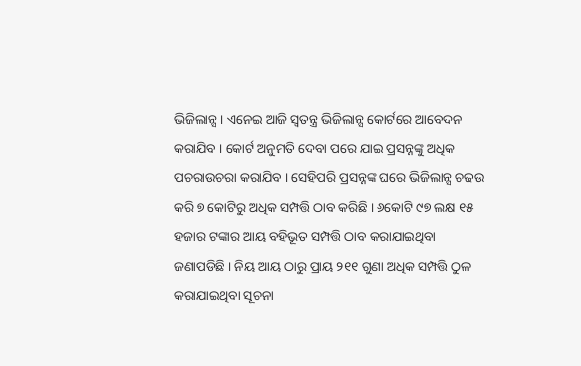ଭିଜିଲାନ୍ସ । ଏନେଇ ଆଜି ସ୍ୱତନ୍ତ୍ର ଭିଜିଲାନ୍ସ କୋର୍ଟରେ ଆବେଦନ କରାଯିବ । କୋର୍ଟ ଅନୁମତି ଦେବା ପରେ ଯାଇ ପ୍ରସନ୍ନଙ୍କୁ ଅଧିକ ପଚରାଉଚରା କରାଯିବ । ସେହିପରି ପ୍ରସନ୍ନଙ୍କ ଘରେ ଭିଜିଲାନ୍ସ ଚଢଉ କରି ୭ କୋଟିରୁ ଅଧିକ ସମ୍ପତ୍ତି ଠାବ କରିଛି । ୬କୋଟି ୯୭ ଲକ୍ଷ ୧୫ ହଜାର ଟଙ୍କାର ଆୟ ବହିଭୂତ ସମ୍ପତ୍ତି ଠାବ କରାଯାଇଥିବା ଜଣାପଡିଛି । ନିୟ ଆୟ ଠାରୁ ପ୍ରାୟ ୨୧୧ ଗୁଣା ଅଧିକ ସମ୍ପତ୍ତି ଠୁଳ କରାଯାଇଥିବା ସୂଚନା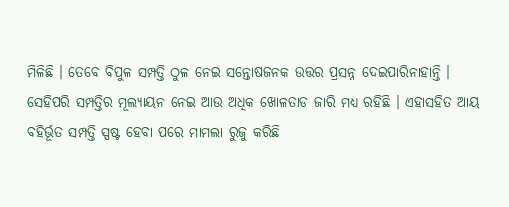ମିଳିଛି । ତେବେ ବିପୁଳ ସମ୍ପତ୍ତି ଠୁଳ ନେଇ ସନ୍ତୋଷଜନକ ଉତ୍ତର ପ୍ରସନ୍ନ ଦେଇପାରିନାହାନ୍ତି ।
ସେହିପରି ସମ୍ପତ୍ତିର ମୂଲ୍ୟାୟନ ନେଇ ଆଉ ଅଧିକ ଖୋଳତାଡ ଜାରି ମଧ୍ୟ ରହିଛି । ଏହାସହିତ ଆୟ ବହିର୍ଭୂତ ସମ୍ପତ୍ତି ସ୍ପଷ୍ଟ ହେବା ପରେ ମାମଲା ରୁଜୁ କରିଛି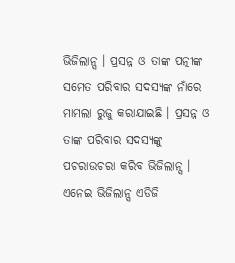ଭିଜିଲାନ୍ସ । ପ୍ରସନ୍ନ ଓ ତାଙ୍କ ପତ୍ନୀଙ୍କ ସମେତ ପରିବାର ସଦସ୍ୟଙ୍କ ନାଁରେ ମାମଲା ରୁଜୁ କରାଯାଇଛି । ପ୍ରସନ୍ନ ଓ ତାଙ୍କ ପରିବାର ସଦସ୍ୟଙ୍କୁ ପଚରାଉଚରା କରିବ ଭିଜିଲାନ୍ସ । ଏନେଇ ଭିଜିଲାନ୍ସ ଏଡିଜି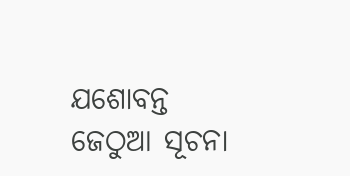ଯଶୋବନ୍ତ ଜେଠୁଆ ସୂଚନା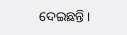ଦେଇଛନ୍ତି ।